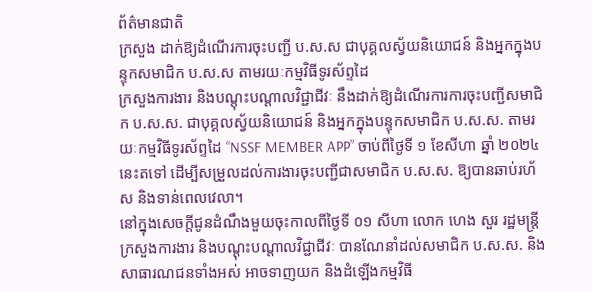ព័ត៌មានជាតិ
ក្រសួង ដាក់ឱ្យដំណើរការចុះបញ្ជី ប.ស.ស ជាបុគ្គលស្វ័យនិយោជន៍ និងអ្នកក្នុងបន្ទុកសមាជិក ប.ស.ស តាមរយៈកម្មវិធីទូរស័ព្ទដៃ
ក្រសួងការងារ និងបណ្តុះបណ្តាលវិជ្ជាជីវៈ នឹងដាក់ឱ្យដំណើរការការចុះបញ្ជីសមាជិក ប.ស.ស. ជាបុគ្គលស្វ័យនិយោជន៍ និងអ្នកក្នុងបន្ទុកសមាជិក ប.ស.ស. តាមរយៈកម្មវិធីទូរស័ព្ទដៃ “NSSF MEMBER APP” ចាប់ពីថ្ងៃទី ១ ខែសីហា ឆ្នាំ ២០២៤ នេះតទៅ ដើម្បីសម្រួលដល់ការងារចុះបញ្ជីជាសមាជិក ប.ស.ស. ឱ្យបានឆាប់រហ័ស និងទាន់ពេលវេលា។
នៅក្នុងសេចក្តីជូនដំណឹងមួយចុះកាលពីថ្ងៃទី ០១ សីហា លោក ហេង សួរ រដ្ឋមន្ត្រីក្រសួងការងារ និងបណ្តុះបណ្តាលវិជ្ជាជីវៈ បានណែនាំដល់សមាជិក ប.ស.ស. និងសាធារណជនទាំងអស់ អាចទាញយក និងដំឡើងកម្មវិធី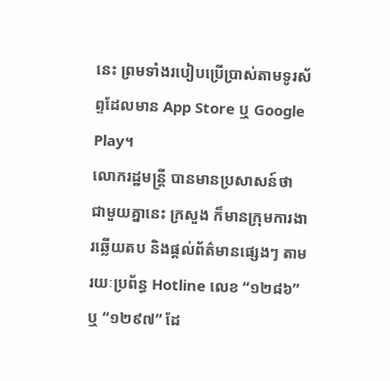នេះ ព្រមទាំងរបៀបប្រើប្រាស់តាមទូរស័ព្ទដែលមាន App Store ឬ Google Play។
លោករដ្ឋមន្ត្រី បានមានប្រសាសន៍ថា ជាមួយគ្នានេះ ក្រសួង ក៏មានក្រុមការងារឆ្លើយតប និងផ្តល់ព័ត៌មានផ្សេងៗ តាមរយៈប្រព័ន្ធ Hotline លេខ “១២៨៦” ឬ “១២៩៧” ដែ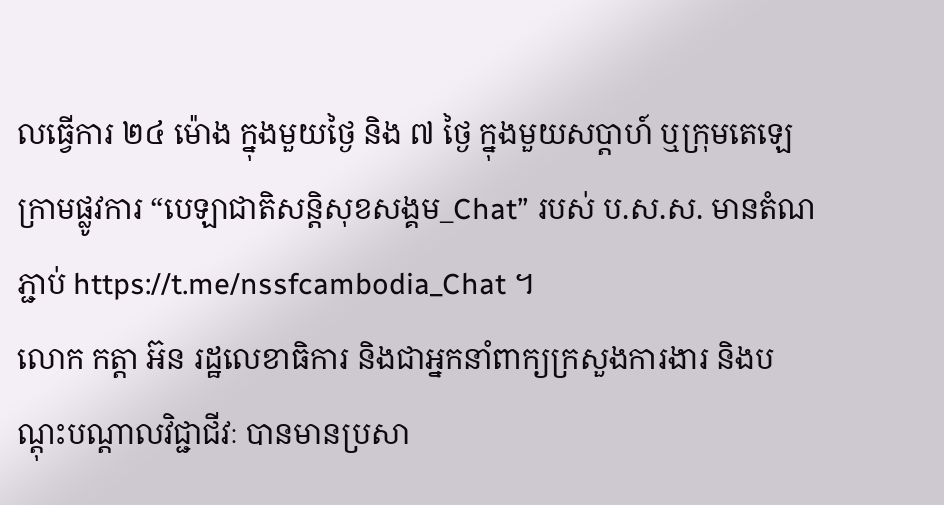លធ្វើការ ២៤ ម៉ោង ក្នុងមួយថ្ងៃ និង ៧ ថ្ងៃ ក្នុងមួយសប្ដាហ៍ ឬក្រុមតេឡេក្រាមផ្លូវការ “បេឡាជាតិសន្តិសុខសង្គម_Chat” របស់ ប.ស.ស. មានតំណភ្ជាប់ https://t.me/nssfcambodia_Chat ។
លោក កត្តា អ៊ន រដ្ឋលេខាធិការ និងជាអ្នកនាំពាក្យក្រសួងការងារ និងបណ្តុះបណ្តាលវិជ្ជាជីវៈ បានមានប្រសា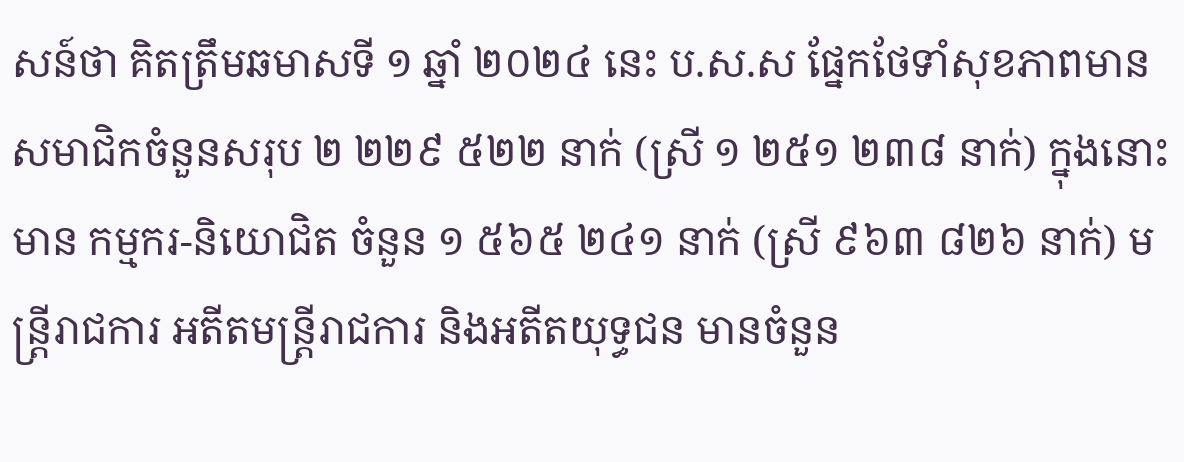សន៍ថា គិតត្រឹមឆមាសទី ១ ឆ្នាំ ២០២៤ នេះ ប.ស.ស ផ្នែកថែទាំសុខភាពមានសមាជិកចំនួនសរុប ២ ២២៩ ៥២២ នាក់ (ស្រី ១ ២៥១ ២៣៨ នាក់) ក្នុងនោះមាន កម្មករ-និយោជិត ចំនួន ១ ៥៦៥ ២៤១ នាក់ (ស្រី ៩៦៣ ៨២៦ នាក់) មន្ត្រីរាជការ អតីតមន្ត្រីរាជការ និងអតីតយុទ្ធជន មានចំនួន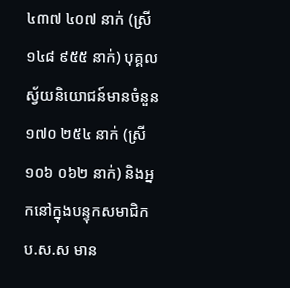៤៣៧ ៤០៧ នាក់ (ស្រី ១៤៨ ៩៥៥ នាក់) បុគ្គលស្វ័យនិយោជន៍មានចំនួន ១៧០ ២៥៤ នាក់ (ស្រី ១០៦ ០៦២ នាក់) និងអ្នកនៅក្នុងបន្ទុកសមាជិក ប.ស.ស មាន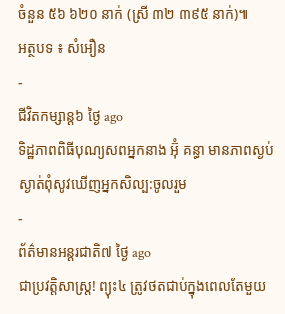ចំនួន ៥៦ ៦២០ នាក់ (ស្រី ៣២ ៣៩៥ នាក់)៕
អត្ថបទ ៖ សំអឿន
-
ជីវិតកម្សាន្ដ៦ ថ្ងៃ ago
ទិដ្ឋភាពពិធីបុណ្យសពអ្នកនាង អ៊ុំ គន្ធា មានភាពស្ងប់ស្ងាត់ពុំសូវឃើញអ្នកសិល្ប:ចូលរួម
-
ព័ត៌មានអន្ដរជាតិ៧ ថ្ងៃ ago
ជាប្រវត្តិសាស្រ្ត! ព្យុះ៤ ត្រូវថតជាប់ក្នុងពេលតែមួយ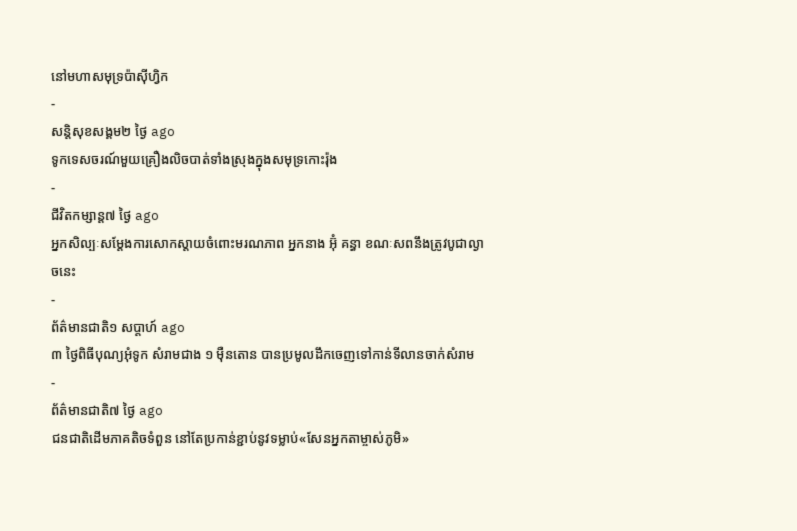នៅមហាសមុទ្រប៉ាស៊ីហ្វិក
-
សន្តិសុខសង្គម២ ថ្ងៃ ago
ទូកទេសចរណ៍មួយគ្រឿងលិចបាត់ទាំងស្រុងក្នុងសមុទ្រកោះរ៉ុង
-
ជីវិតកម្សាន្ដ៧ ថ្ងៃ ago
អ្នកសិល្បៈសម្តែងការសោកស្តាយចំពោះមរណភាព អ្នកនាង អ៊ុំ គន្ធា ខណៈសពនឹងត្រូវបូជាល្ងាចនេះ
-
ព័ត៌មានជាតិ១ សប្តាហ៍ ago
៣ ថ្ងៃពិធីបុណ្យអុំទូក សំរាមជាង ១ ម៉ឺនតោន បានប្រមូលដឹកចេញទៅកាន់ទីលានចាក់សំរាម
-
ព័ត៌មានជាតិ៧ ថ្ងៃ ago
ជនជាតិដើមភាគតិចទំពួន នៅតែប្រកាន់ខ្ជាប់នូវទម្លាប់«សែនអ្នកតាម្ចាស់ភូមិ»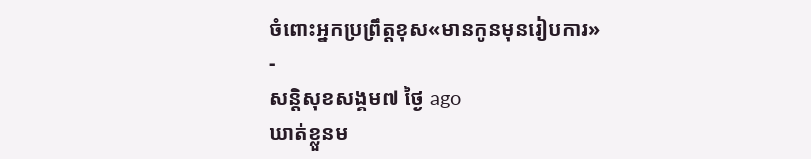ចំពោះអ្នកប្រព្រឹត្តខុស«មានកូនមុនរៀបការ»
-
សន្តិសុខសង្គម៧ ថ្ងៃ ago
ឃាត់ខ្លួនម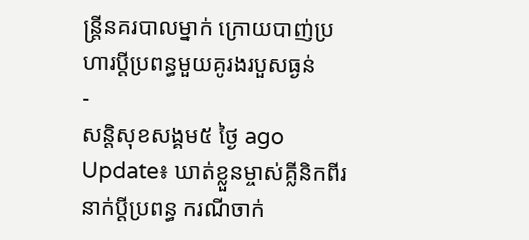ន្ត្រីនគរបាលម្នាក់ ក្រោយបាញ់ប្រហារប្ដីប្រពន្ធមួយគូរងរបួសធ្ងន់
-
សន្តិសុខសង្គម៥ ថ្ងៃ ago
Update៖ ឃាត់ខ្លួនម្ចាស់គ្លីនិកពីរនាក់ប្ដីប្រពន្ធ ករណីចាក់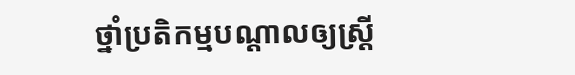ថ្នាំប្រតិកម្មបណ្ដាលឲ្យស្ត្រី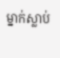ម្នាក់ស្លាប់